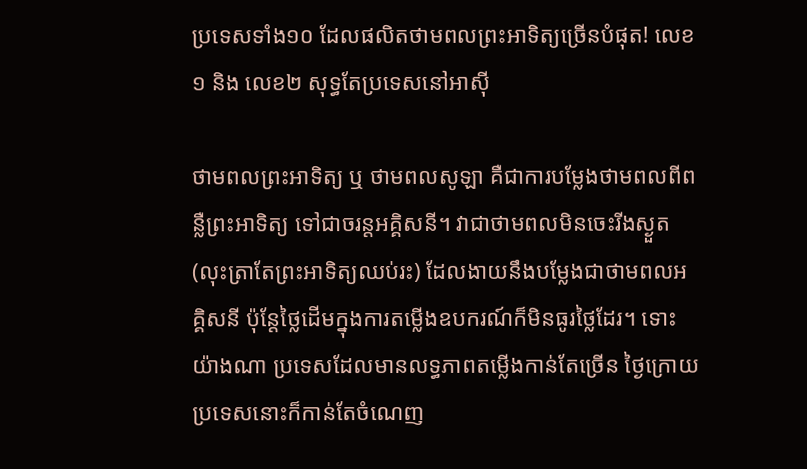ប្រទេសទាំង១០ ដែលផលិតថាមពលព្រះអាទិត្យច្រើនបំផុត! លេខ១ និង លេខ២ សុទ្ធតែប្រទេសនៅអាស៊ី

ថាមពលព្រះអាទិត្យ ឬ ថាមពលសូឡា គឺជាការបម្លែងថាមពលពីពន្លឺព្រះអាទិត្យ ទៅជាចរន្តអគ្គិសនី។ វាជាថាមពលមិនចេះរីងស្ងួត (លុះត្រាតែព្រះអាទិត្យឈប់រះ) ដែលងាយនឹងបម្លែងជាថាមពលអគ្គិសនី ប៉ុន្តែថ្លៃដើមក្នុងការតម្លើងឧបករណ៍ក៏មិនធូរថ្លៃដែរ។ ទោះយ៉ាងណា ប្រទេសដែលមានលទ្ធភាពតម្លើងកាន់តែច្រើន ថ្ងៃក្រោយប្រទេសនោះក៏កាន់តែចំណេញ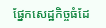ផ្នែកសេដ្ឋកិច្ចធំដែ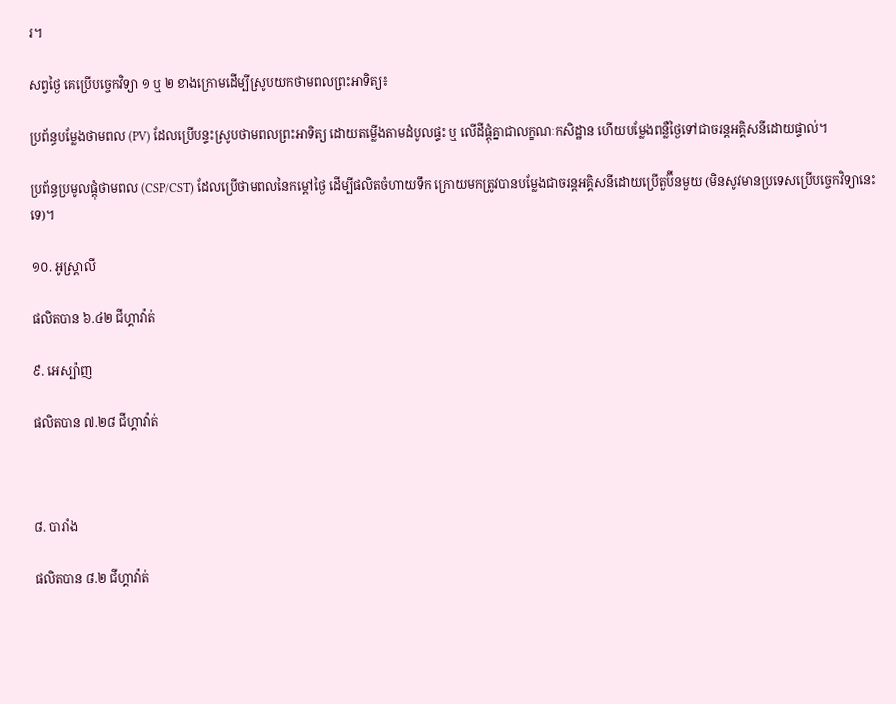រ។

សព្វថ្ងៃ គេប្រើបច្ចេកវិទ្យា ១ ឬ ២ ខាងក្រោមដើម្បីស្រូបយកថាមពលព្រះអាទិត្យ៖

ប្រព័ន្ធបម្លែងថាមពល (PV) ដែលប្រើបន្ទះស្រូបថាមពលព្រះអាទិត្យ ដោយតម្លើងតាមដំបូលផ្ទះ ឬ លើដីផ្តុំគ្នាជាលក្ខណៈកសិដ្ឋាន ហើយបម្លែងពន្លឺថ្ងៃទៅជាចរន្តអគ្គិសនីដោយផ្ទាល់។

ប្រព័ន្ធប្រមូលផ្តុំថាមពល (CSP/CST) ដែលប្រើថាមពលនៃកម្តៅថ្ងៃ ដើម្បីផលិតចំហាយទឹក ក្រោយមកត្រូវបានបម្លែងជាចរន្តអគ្គិសនីដោយប្រើតួប៊ីនមួយ (មិនសូវមានប្រទេសប្រើបច្ចេកវិទ្យានេះទេ)។

១០. អូស្ត្រាលី

ផលិតបាន ៦.៤២ ជីហ្គាវ៉ាត់

៩. អេស្ប៉ាញ

ផលិតបាន ៧.២៨ ជីហ្គាវ៉ាត់



៨. បារាំង

ផលិតបាន ៨.២ ជីហ្គាវ៉ាត់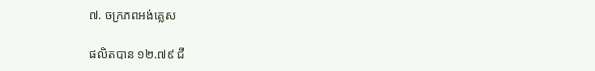៧. ចក្រភពអង់គ្លេស

ផលិតបាន ១២.៧៩ ជី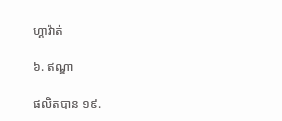ហ្គាវ៉ាត់

៦. ឥណ្ឌា

ផលិតបាន ១៩.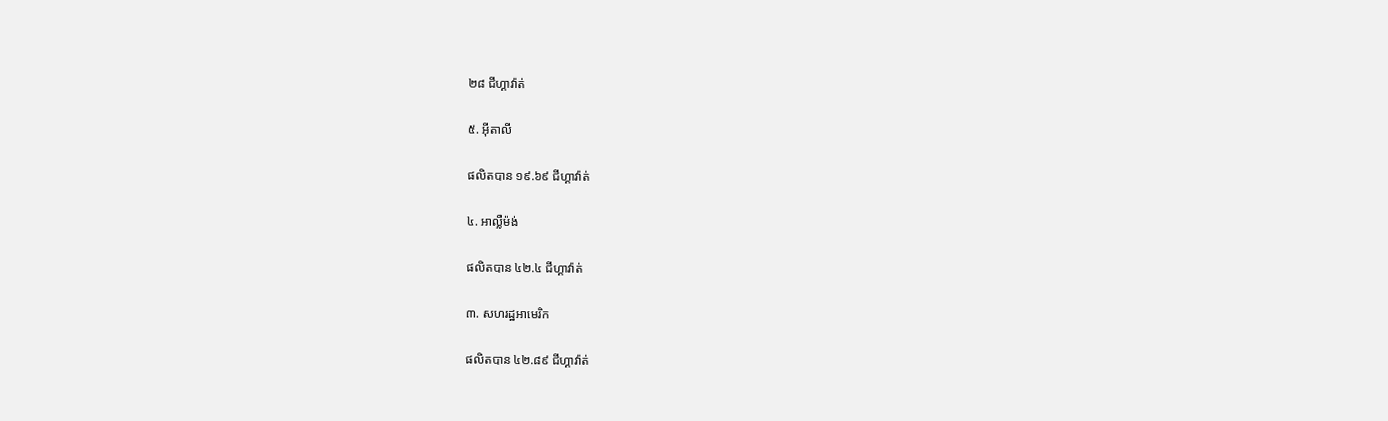២៨ ជីហ្គាវ៉ាត់

៥. អ៊ីតាលី

ផលិតបាន ១៩.៦៩ ជីហ្គាវ៉ាត់

៤. អាល្លឺម៉ង់

ផលិតបាន ៤២.៤ ជីហ្គាវ៉ាត់

៣. សហរដ្ឋអាមេរិក

ផលិតបាន ៤២.៨៩ ជីហ្គាវ៉ាត់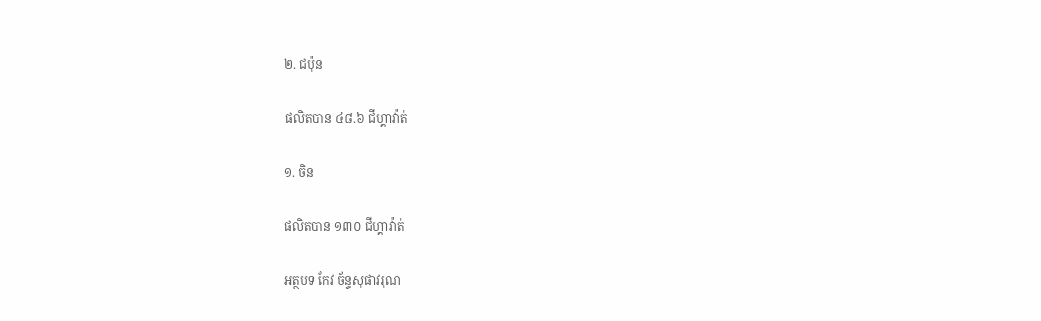២. ជប៉ុន

ផលិតបាន ៤៨.៦ ជីហ្គាវ៉ាត់

១. ចិន

ផលិតបាន ១៣០ ជីហ្គាវ៉ាត់

អត្ថបទ កែវ ច័ន្ទសុផាវរុណ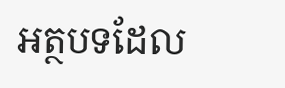អត្ថបទដែល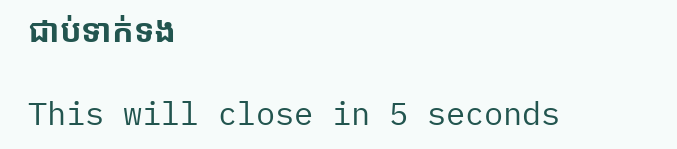ជាប់ទាក់ទង

This will close in 5 seconds